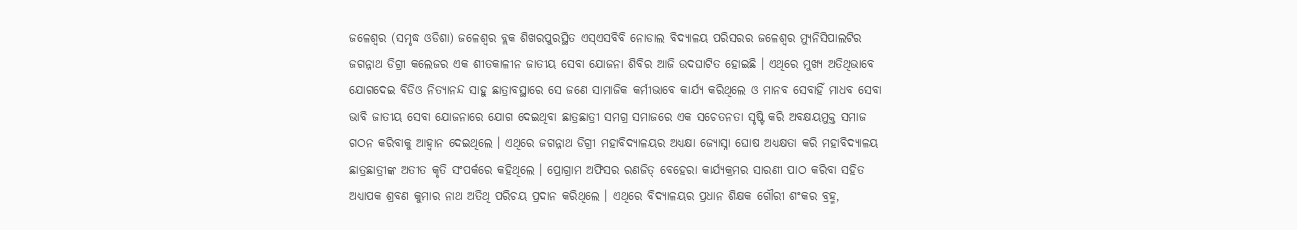ଜଳେଶ୍ୱର (ସମୃଦ୍ଧ ଓଡିଶା) ଜଳେଶ୍ୱର ବ୍ଲକ ଶିଖରପୁରସ୍ଥିତ ଏସ୍ଏସବିବି ନୋଡାଲ ବିଦ୍ୟାଳୟ ପରିସରର ଜଳେଶ୍ୱର ମ୍ୟୁନିସିପାଲଟିର ଜଗନ୍ନାଥ ଡିଗ୍ରୀ କଲେଜର ଏକ ଶୀତକାଳୀନ ଜାତୀୟ ସେବା ଯୋଜନା ଶିବିର ଆଜି ଉଦଘାଟିତ ହୋଇଛି । ଏଥିରେ ମୁଖ୍ୟ ଅତିଥିଭାବେ ଯୋଗଦେଇ ବିଡିଓ ନିତ୍ୟାନନ୍ଦ ସାହୁ ଛାତ୍ରାବସ୍ଥାରେ ସେ ଜଣେ ସାମାଜିକ କର୍ମୀଭାବେ କାର୍ଯ୍ୟ କରିଥିଲେ ଓ ମାନବ ସେବାହିଁ ମାଧବ ସେବା ଭାବି ଜାତୀୟ ସେବା ଯୋଜନାରେ ଯୋଗ ଦେଇଥିବା ଛାତ୍ରଛାତ୍ରୀ ସମଗ୍ର ସମାଜରେ ଏକ ସଚେତନତା ସୃଷ୍ଟି କରି ଅବକ୍ଷୟମୁକ୍ତ ସମାଜ ଗଠନ କରିବାକୁ ଆହ୍ୱାନ ଦେଇଥିଲେ । ଏଥିରେ ଜଗନ୍ନାଥ ଡିଗ୍ରୀ ମହାବିଦ୍ୟାଳୟର ଅଧ୍ୟକ୍ଷା ଜ୍ୟୋସ୍ନା ଘୋଷ ଅଧ୍ୟକ୍ଷତା କରି ମହାବିଦ୍ୟାଳୟ ଛାତ୍ରଛାତ୍ରୀଙ୍କ ଅତୀତ କୃତି ସଂପର୍କରେ କହିଥିଲେ । ପ୍ରୋଗ୍ରାମ ଅଫିସର ରଣଜିତ୍ ବେହେରା କାର୍ଯ୍ୟକ୍ରମର ସାରଣୀ ପାଠ କରିବା ସହିତ ଅଧ୍ୟାପକ ଶ୍ରବଣ କୁମାର ନାଥ ଅତିଥି ପରିଚୟ ପ୍ରଦାନ କରିଥିଲେ । ଏଥିରେ ବିଦ୍ୟାଳୟର ପ୍ରଧାନ ଶିକ୍ଷକ ଗୌରୀ ଶଂକର ବ୍ରହ୍ମ,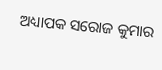ଅଧ୍ୟାପକ ସରୋଜ କୁମାର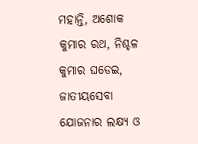ମହାନ୍ତି, ଅଶୋକ କୁମାର ରଥ, ନିଶ୍ଚଳ କୁମାର ଘଡେଇ, ଜାତୀୟସେବା ଯୋଜନାର ଲକ୍ଷ୍ୟ ଓ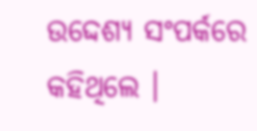ଉଦ୍ଦେଶ୍ୟ ସଂପର୍କରେ କହିଥିଲେ ।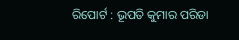ରିପୋର୍ଟ : ଭୂପତି କୁମାର ପରିଡା